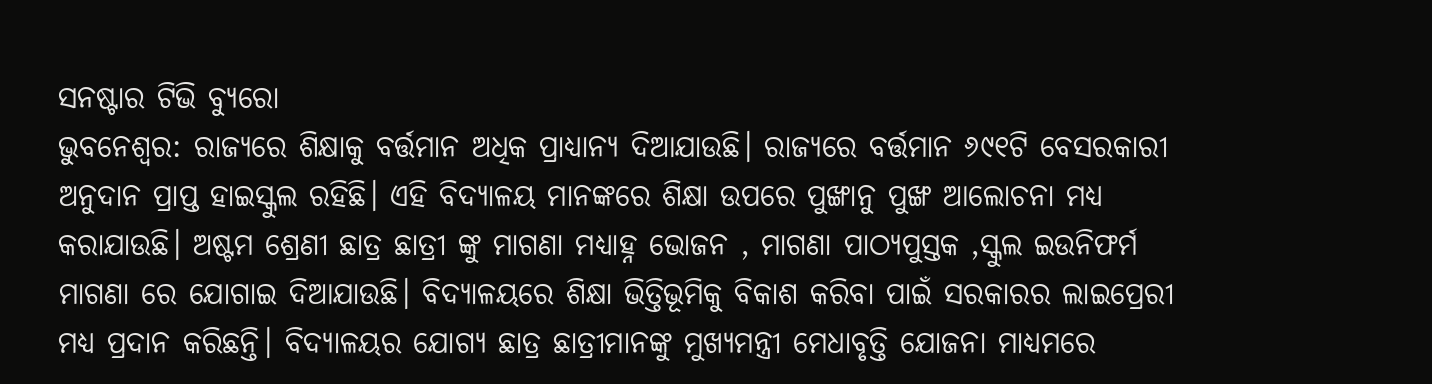ସନଷ୍ଟାର ଟିଭି ବ୍ୟୁରୋ
ଭୁବନେଶ୍ବର: ରାଜ୍ୟରେ ଶିକ୍ଷାକୁ ବର୍ତ୍ତମାନ ଅଧିକ ପ୍ରାଧ୍ୟାନ୍ୟ ଦିଆଯାଉଛି। ରାଜ୍ୟରେ ବର୍ତ୍ତମାନ ୬୯୧ଟି ବେସରକାରୀ ଅନୁଦାନ ପ୍ରାପ୍ତ ହାଇସ୍କୁଲ ରହିଛି। ଏହି ବିଦ୍ୟାଳୟ ମାନଙ୍କରେ ଶିକ୍ଷା ଉପରେ ପୁଙ୍ଖାନୁ ପୁଙ୍ଖ ଆଲୋଚନା ମଧ୍ୟ କରାଯାଉଛି। ଅଷ୍ଟମ ଶ୍ରେଣୀ ଛାତ୍ର ଛାତ୍ରୀ ଙ୍କୁ ମାଗଣା ମଧ୍ୟାହ୍ନ ଭୋଜନ , ମାଗଣା ପାଠ୍ୟପୁସ୍ତକ ,ସ୍କୁଲ ଇଉନିଫର୍ମ ମାଗଣା ରେ ଯୋଗାଇ ଦିଆଯାଉଛି। ବିଦ୍ୟାଳୟରେ ଶିକ୍ଷା ଭିତ୍ତିଭୂମିକୁ ବିକାଶ କରିବା ପାଇଁ ସରକାରର ଲାଇପ୍ରେରୀ ମଧ୍ୟ ପ୍ରଦାନ କରିଛନ୍ତି। ବିଦ୍ୟାଳୟର ଯୋଗ୍ୟ ଛାତ୍ର ଛାତ୍ରୀମାନଙ୍କୁ ମୁଖ୍ୟମନ୍ତ୍ରୀ ମେଧାବୃତ୍ତି ଯୋଜନା ମାଧ୍ୟମରେ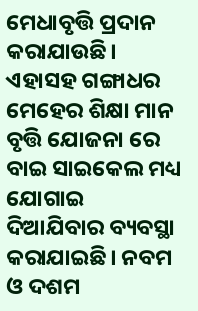ମେଧାବୃତ୍ତି ପ୍ରଦାନ କରାଯାଉଛି। ଏହାସହ ଗଙ୍ଗାଧର ମେହେର ଶିକ୍ଷା ମାନ ବୃତ୍ତି ଯୋଜନା ରେ ବାଇ ସାଇକେଲ ମଧ୍ୟ ଯୋଗାଇ ଦିଆଯିବାର ବ୍ୟବସ୍ଥା କରାଯାଇଛି। ନବମ ଓ ଦଶମ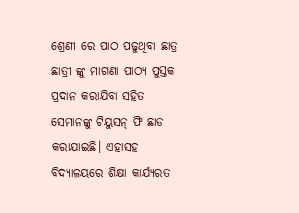ଶ୍ରେଣୀ ରେ ପାଠ ପଢୁଥିବା ଛାତ୍ର ଛାତ୍ରୀ ଙ୍କୁ ମାଗଣା ପାଠ୍ୟ ପୁସ୍ତକ ପ୍ରଦାନ କରାଯିବା ସହିତ ସେମାନଙ୍କୁ ଟିୟୁସନ୍ ଫି ଛାଡ କରାଯାଇଛି। ଏହାସହ ବିଦ୍ୟାଳୟରେ ଶିକ୍ଷା କାର୍ଯ୍ୟରତ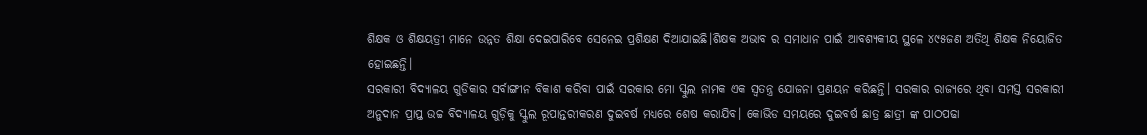ଶିକ୍ଷକ ଓ ଶିକ୍ଷୟତ୍ରୀ ମାନେ ଉନ୍ନତ ଶିକ୍ଷା ଦେଇପାରିବେ ସେନେଇ ପ୍ରଶିକ୍ଷଣ ଦିଆଯାଇଛି।ଶିକ୍ଷକ ଅଭାବ ର ସମାଧାନ ପାଇଁ ଆବଶ୍ୟକୀୟ ସ୍ଥଳେ ୪୯୫ଜଣ ଅତିଥି ଶିକ୍ଷକ ନିୟୋଜିତ ହୋଇଛନ୍ତି।
ସରକାରୀ ବିଦ୍ୟାଳୟ ଗୁଡିକାର ସର୍ବାଙ୍ଗୀନ ବିକାଶ କରିବା ପାଇଁ ସରକାର ମୋ ସ୍କୁଲ ନାମକ ଏକ ସ୍ବତନ୍ତ୍ର ଯୋଜନା ପ୍ରଣୟନ କରିଛନ୍ତି। ସରକାର ରାଜ୍ୟରେ ଥିବା ସମସ୍ତ ସରକାରୀ ଅନୁଦାନ ପ୍ରାପ୍ତ ଉଚ୍ଚ ବିଦ୍ୟାଳୟ ଗୁଡ଼ିକୁ ସ୍କୁଲ ରୂପାନ୍ତରୀକରଣ ଦୁଇବର୍ଷ ମଧ୍ୟରେ ଶେଷ କରାଯିବ। କୋଭିଡ ସମୟରେ ଦୁଇବର୍ଷ ଛାତ୍ର ଛାତ୍ରୀ ଙ୍କ ପାଠପଢା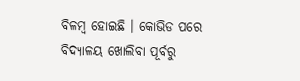ବିଳମ୍ବ ହୋଇଛି । କୋଭିଡ ପରେ ବିଦ୍ୟାଳୟ ଖୋଲିବା ପୂର୍ବରୁ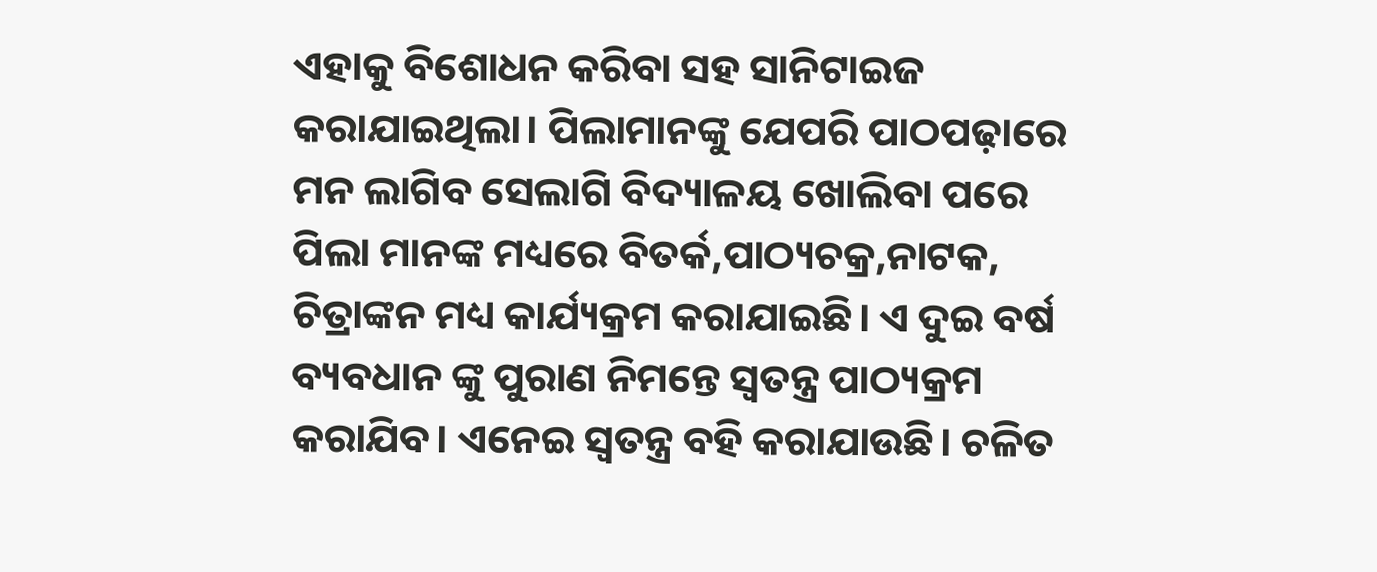ଏହାକୁ ବିଶୋଧନ କରିବା ସହ ସାନିଟାଇଜ କରାଯାଇଥିଲା। ପିଲାମାନଙ୍କୁ ଯେପରି ପାଠପଢ଼ାରେ ମନ ଲାଗିବ ସେଲାଗି ବିଦ୍ୟାଳୟ ଖୋଲିବା ପରେ ପିଲା ମାନଙ୍କ ମଧ୍ୟରେ ବିତର୍କ,ପାଠ୍ୟଚକ୍ର,ନାଟକ, ଚିତ୍ରାଙ୍କନ ମଧ୍ୟ କାର୍ଯ୍ୟକ୍ରମ କରାଯାଇଛି। ଏ ଦୁଇ ବର୍ଷ ବ୍ୟବଧାନ ଙ୍କୁ ପୁରାଣ ନିମନ୍ତେ ସ୍ଵତନ୍ତ୍ର ପାଠ୍ୟକ୍ରମ କରାଯିବ। ଏନେଇ ସ୍ଵତନ୍ତ୍ର ବହି କରାଯାଉଛି। ଚଳିତ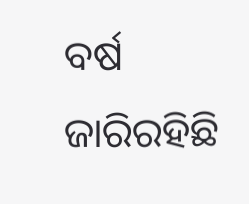ବର୍ଷ ଜାରିରହିଛି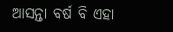ଆସନ୍ତା ବର୍ଷ ବି ଏହା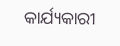କାର୍ଯ୍ୟକାରୀ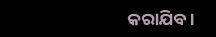କରାଯିବ।